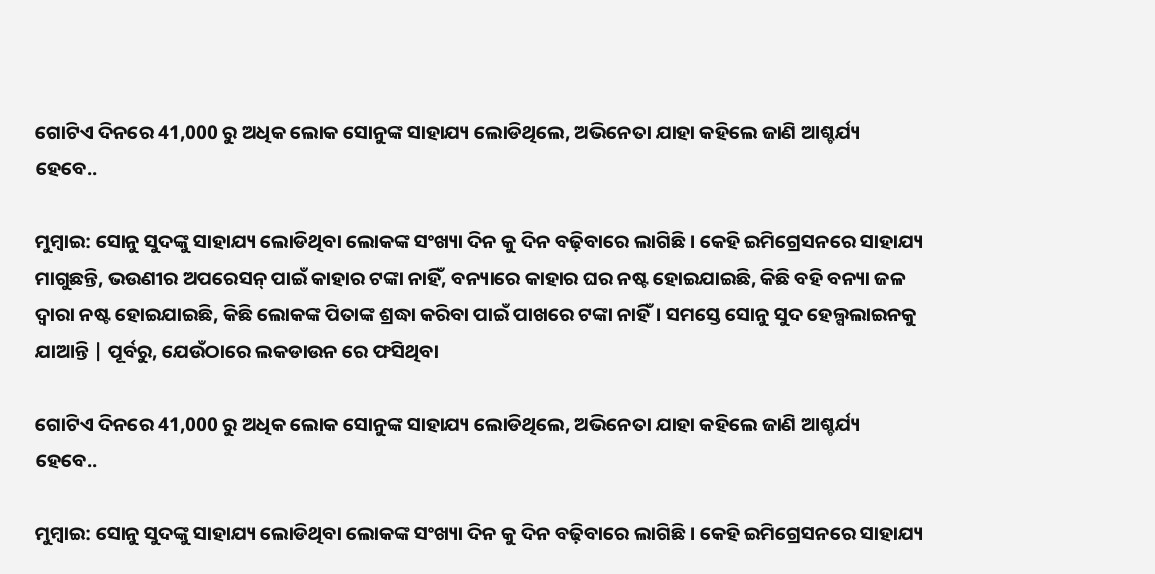ଗୋଟିଏ ଦିନରେ 41,000 ରୁ ଅଧିକ ଲୋକ ସୋନୁଙ୍କ ସାହାଯ୍ୟ ଲୋଡିଥିଲେ, ଅଭିନେତା ଯାହା କହିଲେ ଜାଣି ଆଶ୍ଚର୍ଯ୍ୟ ହେବେ..

ମୁମ୍ବାଇ: ସୋନୁ ସୁଦଙ୍କୁ ସାହାଯ୍ୟ ଲୋଡିଥିବା ଲୋକଙ୍କ ସଂଖ୍ୟା ଦିନ କୁ ଦିନ ବଢ଼ିବାରେ ଲାଗିଛି । କେହି ଇମିଗ୍ରେସନରେ ସାହାଯ୍ୟ ମାଗୁଛନ୍ତି, ଭଉଣୀର ଅପରେସନ୍ ପାଇଁ କାହାର ଟଙ୍କା ନାହିଁ, ବନ୍ୟାରେ କାହାର ଘର ନଷ୍ଟ ହୋଇଯାଇଛି, କିଛି ବହି ବନ୍ୟା ଜଳ ଦ୍ୱାରା ନଷ୍ଟ ହୋଇଯାଇଛି, କିଛି ଲୋକଙ୍କ ପିତାଙ୍କ ଶ୍ରଦ୍ଧା କରିବା ପାଇଁ ପାଖରେ ଟଙ୍କା ନାହିଁ। ସମସ୍ତେ ସୋନୁ ସୁଦ ହେଲ୍ପଲାଇନକୁ ଯାଆନ୍ତି | ପୂର୍ବରୁ, ଯେଉଁଠାରେ ଲକଡାଉନ ରେ ଫସିଥିବା

ଗୋଟିଏ ଦିନରେ 41,000 ରୁ ଅଧିକ ଲୋକ ସୋନୁଙ୍କ ସାହାଯ୍ୟ ଲୋଡିଥିଲେ, ଅଭିନେତା ଯାହା କହିଲେ ଜାଣି ଆଶ୍ଚର୍ଯ୍ୟ ହେବେ..

ମୁମ୍ବାଇ: ସୋନୁ ସୁଦଙ୍କୁ ସାହାଯ୍ୟ ଲୋଡିଥିବା ଲୋକଙ୍କ ସଂଖ୍ୟା ଦିନ କୁ ଦିନ ବଢ଼ିବାରେ ଲାଗିଛି । କେହି ଇମିଗ୍ରେସନରେ ସାହାଯ୍ୟ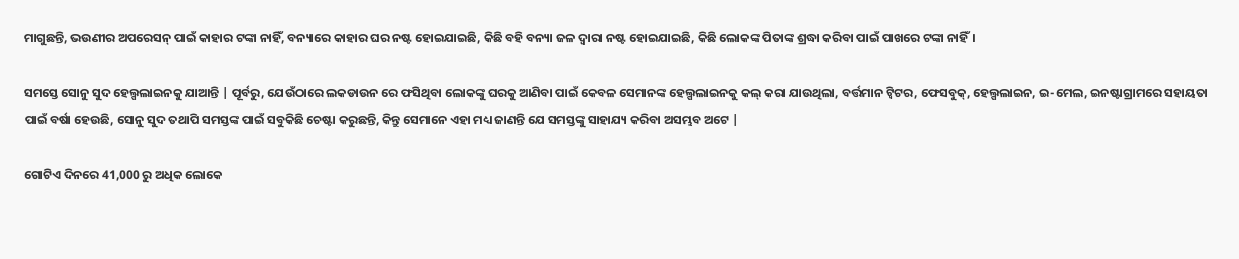ମାଗୁଛନ୍ତି, ଭଉଣୀର ଅପରେସନ୍ ପାଇଁ କାହାର ଟଙ୍କା ନାହିଁ, ବନ୍ୟାରେ କାହାର ଘର ନଷ୍ଟ ହୋଇଯାଇଛି, କିଛି ବହି ବନ୍ୟା ଜଳ ଦ୍ୱାରା ନଷ୍ଟ ହୋଇଯାଇଛି, କିଛି ଲୋକଙ୍କ ପିତାଙ୍କ ଶ୍ରଦ୍ଧା କରିବା ପାଇଁ ପାଖରେ ଟଙ୍କା ନାହିଁ।

ସମସ୍ତେ ସୋନୁ ସୁଦ ହେଲ୍ପଲାଇନକୁ ଯାଆନ୍ତି | ପୂର୍ବରୁ, ଯେଉଁଠାରେ ଲକଡାଉନ ରେ ଫସିଥିବା ଲୋକଙ୍କୁ ଘରକୁ ଆଣିବା ପାଇଁ କେବଳ ସେମାନଙ୍କ ହେଲ୍ପଲାଇନକୁ କଲ୍ କରା ଯାଉଥିଲା, ବର୍ତ୍ତମାନ ଟ୍ୱିଟର, ଫେସବୁକ୍, ହେଲ୍ପଲାଇନ, ଇ-ମେଲ, ଇନଷ୍ଟାଗ୍ରାମରେ ସହାୟତା ପାଇଁ ବର୍ଷା ହେଉଛି, ସୋନୁ ସୁଦ ତଥାପି ସମସ୍ତଙ୍କ ପାଇଁ ସବୁକିଛି ଚେଷ୍ଟା କରୁଛନ୍ତି, କିନ୍ତୁ ସେମାନେ ଏହା ମଧ୍ୟ ଜାଣନ୍ତି ଯେ ସମସ୍ତଙ୍କୁ ସାହାଯ୍ୟ କରିବା ଅସମ୍ଭବ ଅଟେ |

ଗୋଟିଏ ଦିନରେ 41,000 ରୁ ଅଧିକ ଲୋକେ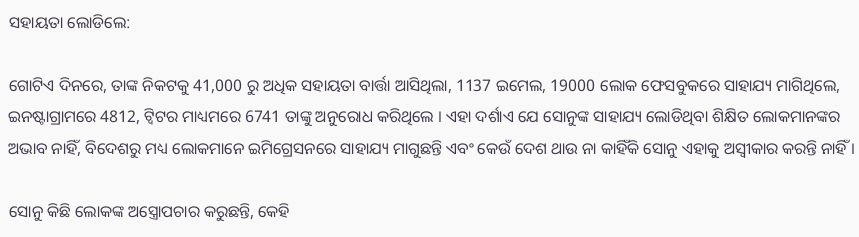ସହାୟତା ଲୋଡିଲେ:

ଗୋଟିଏ ଦିନରେ, ତାଙ୍କ ନିକଟକୁ 41,000 ରୁ ଅଧିକ ସହାୟତା ବାର୍ତ୍ତା ଆସିଥିଲା, 1137 ଇମେଲ, 19000 ଲୋକ ଫେସବୁକରେ ସାହାଯ୍ୟ ମାଗିଥିଲେ, ଇନଷ୍ଟାଗ୍ରାମରେ 4812, ଟ୍ୱିଟର ମାଧ୍ୟମରେ 6741 ତାଙ୍କୁ ଅନୁରୋଧ କରିଥିଲେ । ଏହା ଦର୍ଶାଏ ଯେ ସୋନୁଙ୍କ ସାହାଯ୍ୟ ଲୋଡିଥିବା ଶିକ୍ଷିତ ଲୋକମାନଙ୍କର ଅଭାବ ନାହିଁ, ବିଦେଶରୁ ମଧ୍ୟ ଲୋକମାନେ ଇମିଗ୍ରେସନରେ ସାହାଯ୍ୟ ମାଗୁଛନ୍ତି ଏବଂ କେଉଁ ଦେଶ ଥାଉ ନା କାହିଁକି ସୋନୁ ଏହାକୁ ଅସ୍ୱୀକାର କରନ୍ତି ନାହିଁ ।

ସୋନୁ କିଛି ଲୋକଙ୍କ ଅସ୍ତ୍ରୋପଚାର କରୁଛନ୍ତି, କେହି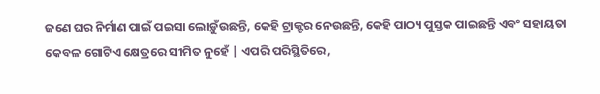ଜଣେ ଘର ନିର୍ମାଣ ପାଇଁ ପଇସା ଲୋଡ଼ୁଁଉଛନ୍ତି, କେହି ଟ୍ରାକ୍ଟର ନେଉଛନ୍ତି, କେହି ପାଠ୍ୟ ପୁସ୍ତକ ପାଇଛନ୍ତି ଏବଂ ସହାୟତା କେବଳ ଗୋଟିଏ କ୍ଷେତ୍ରରେ ସୀମିତ ନୁହେଁ | ଏପରି ପରିସ୍ଥିତିରେ,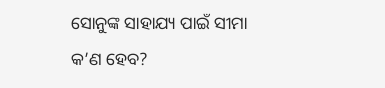ସୋନୁଙ୍କ ସାହାଯ୍ୟ ପାଇଁ ସୀମା କ’ଣ ହେବ?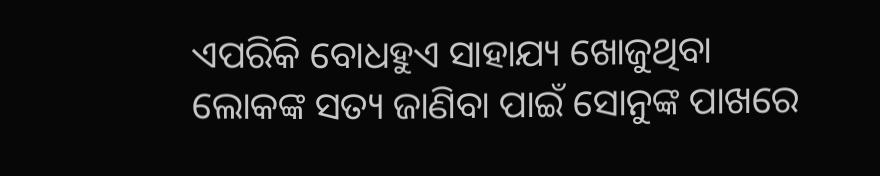ଏପରିକି ବୋଧହୁଏ ସାହାଯ୍ୟ ଖୋଜୁଥିବା ଲୋକଙ୍କ ସତ୍ୟ ଜାଣିବା ପାଇଁ ସୋନୁଙ୍କ ପାଖରେ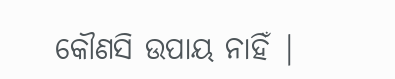କୌଣସି ଉପାୟ ନାହିଁ |